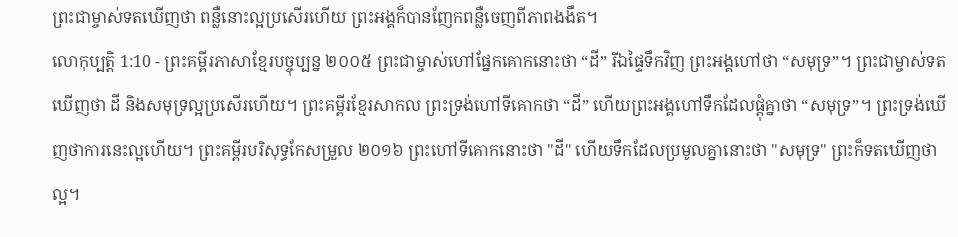ព្រះជាម្ចាស់ទតឃើញថា ពន្លឺនោះល្អប្រសើរហើយ ព្រះអង្គក៏បានញែកពន្លឺចេញពីភាពងងឹត។
លោកុប្បត្តិ 1:10 - ព្រះគម្ពីរភាសាខ្មែរបច្ចុប្បន្ន ២០០៥ ព្រះជាម្ចាស់ហៅផ្នែកគោកនោះថា “ដី” រីឯផ្ទៃទឹកវិញ ព្រះអង្គហៅថា “សមុទ្រ”។ ព្រះជាម្ចាស់ទតឃើញថា ដី និងសមុទ្រល្អប្រសើរហើយ។ ព្រះគម្ពីរខ្មែរសាកល ព្រះទ្រង់ហៅទីគោកថា “ដី” ហើយព្រះអង្គហៅទឹកដែលផ្ដុំគ្នាថា “សមុទ្រ”។ ព្រះទ្រង់ឃើញថាការនេះល្អហើយ។ ព្រះគម្ពីរបរិសុទ្ធកែសម្រួល ២០១៦ ព្រះហៅទីគោកនោះថា "ដី" ហើយទឹកដែលប្រមូលគ្នានោះថា "សមុទ្រ" ព្រះក៏ទតឃើញថាល្អ។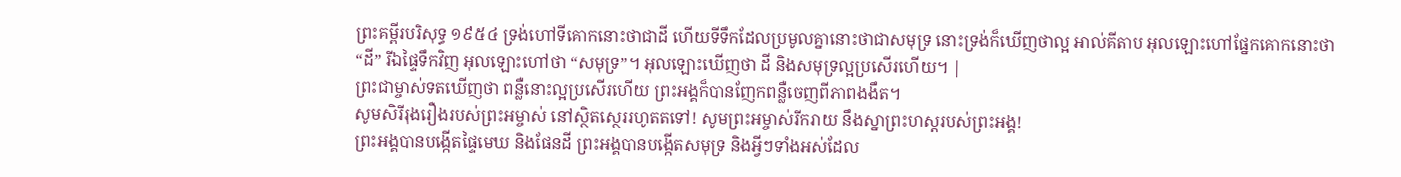ព្រះគម្ពីរបរិសុទ្ធ ១៩៥៤ ទ្រង់ហៅទីគោកនោះថាជាដី ហើយទីទឹកដែលប្រមូលគ្នានោះថាជាសមុទ្រ នោះទ្រង់ក៏ឃើញថាល្អ អាល់គីតាប អុលឡោះហៅផ្នែកគោកនោះថា “ដី” រីឯផ្ទៃទឹកវិញ អុលឡោះហៅថា “សមុទ្រ”។ អុលឡោះឃើញថា ដី និងសមុទ្រល្អប្រសើរហើយ។ |
ព្រះជាម្ចាស់ទតឃើញថា ពន្លឺនោះល្អប្រសើរហើយ ព្រះអង្គក៏បានញែកពន្លឺចេញពីភាពងងឹត។
សូមសិរីរុងរឿងរបស់ព្រះអម្ចាស់ នៅស្ថិតស្ថេររហូតតទៅ! សូមព្រះអម្ចាស់រីករាយ នឹងស្នាព្រះហស្ដរបស់ព្រះអង្គ!
ព្រះអង្គបានបង្កើតផ្ទៃមេឃ និងផែនដី ព្រះអង្គបានបង្កើតសមុទ្រ និងអ្វីៗទាំងអស់ដែល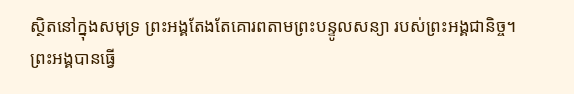ស្ថិតនៅក្នុងសមុទ្រ ព្រះអង្គតែងតែគោរពតាមព្រះបន្ទូលសន្យា របស់ព្រះអង្គជានិច្ច។
ព្រះអង្គបានធ្វើ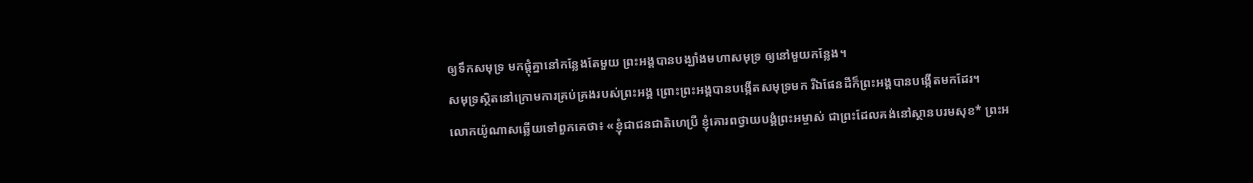ឲ្យទឹកសមុទ្រ មកផ្ដុំគ្នានៅកន្លែងតែមួយ ព្រះអង្គបានបង្ឃាំងមហាសមុទ្រ ឲ្យនៅមួយកន្លែង។
សមុទ្រស្ថិតនៅក្រោមការគ្រប់គ្រងរបស់ព្រះអង្គ ព្រោះព្រះអង្គបានបង្កើតសមុទ្រមក រីឯផែនដីក៏ព្រះអង្គបានបង្កើតមកដែរ។
លោកយ៉ូណាសឆ្លើយទៅពួកគេថា៖ «ខ្ញុំជាជនជាតិហេប្រឺ ខ្ញុំគោរពថ្វាយបង្គំព្រះអម្ចាស់ ជាព្រះដែលគង់នៅស្ថានបរមសុខ* ព្រះអ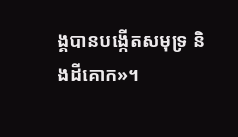ង្គបានបង្កើតសមុទ្រ និងដីគោក»។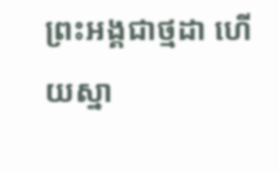ព្រះអង្គជាថ្មដា ហើយស្នា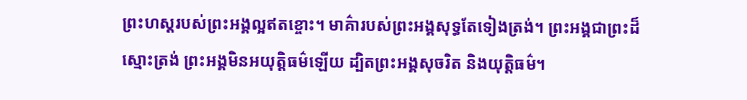ព្រះហស្ដរបស់ព្រះអង្គល្អឥតខ្ចោះ។ មាគ៌ារបស់ព្រះអង្គសុទ្ធតែទៀងត្រង់។ ព្រះអង្គជាព្រះដ៏ស្មោះត្រង់ ព្រះអង្គមិនអយុត្តិធម៌ឡើយ ដ្បិតព្រះអង្គសុចរិត និងយុត្តិធម៌។